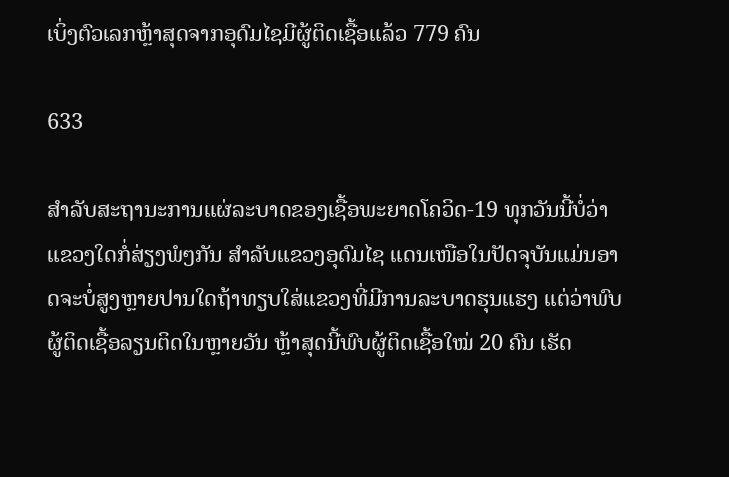ເບິ່ງຕົວເລກຫຼ້າສຸດຈາກອຸດົມໄຊມີຜູ້ຕິດເຊື້ອແລ້ວ 779 ຄົນ

633

ສຳລັບສະຖານະການແຜ່ລະບາດຂອງເຊື້ອພະຍາດໂຄວິດ-19 ທຸກວັນນີ້ບໍ່ວ່າແຂວງໃດກໍ່ສ່ຽງພໍໆກັນ ສຳລັບແຂວງອຸດົມໄຊ ແດນເໜືອໃນປັດຈຸບັນແມ່ນອາດຈະບໍ່ສູງຫຼາຍປານໃດຖ້າທຽບໃສ່ແຂວງທີ່ມີການລະບາດຮຸນແຮງ ແຕ່ວ່າພົບຜູ້ຕິດເຊື້ອລຽນຕິດໃນຫຼາຍວັນ ຫຼ້າສຸດນີ້ພົບຜູ້ຕິດເຊື້ອໃໝ່ 20 ຄົນ ເຮັດ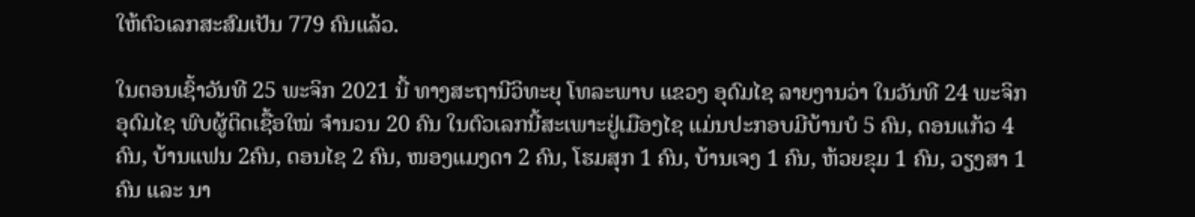ໃຫ້ຕົວເລກສະສົມເປັນ 779 ຄົນແລ້ວ.

ໃນຕອນເຊົ້າວັນທີ 25 ພະຈິກ 2021 ນີ້ ທາງສະຖານີວິທະຍຸ ໂທລະພາບ ແຂວງ ອຸດົມໄຊ ລາຍງານວ່າ ໃນວັນທີ 24 ພະຈິກອຸດົມໄຊ ພົບຜູ້ຕິດເຊື້ອໃໝ່ ຈຳນວນ 20 ຄົນ ໃນຕົວເລກນີ້ສະເພາະຢູ່ເມືອງໄຊ ແມ່ນປະກອບມີບ້ານບໍ 5 ຄົນ, ດອນແກ້ວ 4 ຄົນ, ບ້ານແຟນ 2ຄົນ, ດອນໄຊ 2 ຄົນ, ໜອງແມງດາ 2 ຄົນ, ໂຮມສຸກ 1 ຄົນ, ບ້ານເຈງ 1 ຄົນ, ຫ້ວຍຂຸມ 1 ຄົນ, ວຽງສາ 1 ຄົນ ແລະ ນາ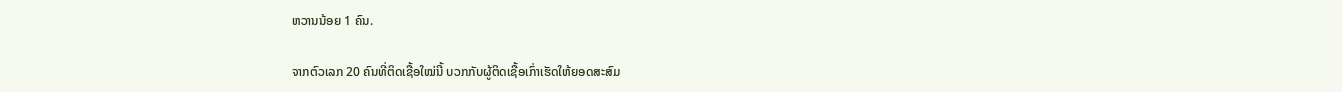ຫວານນ້ອຍ 1 ຄົນ.

ຈາກຕົວເລກ 20 ຄົນທີ່ຕິດເຊື້ອໃໝ່ນີ້ ບວກກັບຜູ້ຕິດເຊື້ອເກົ່າເຮັດໃຫ້ຍອດສະສົມ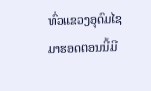ທົ່ວແຂວງອຸດົມໄຊມາຮອດຕອນນີ້ມີ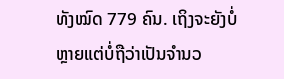ທັງໝົດ 779 ຄົນ. ເຖິງຈະຍັງບໍ່ຫຼາຍແຕ່ບໍ່ຖືວ່າເປັນຈຳນວ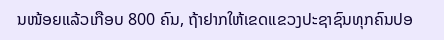ນໜ້ອຍແລ້ວເກືອບ 800 ຄົນ, ຖ້າຢາກໃຫ້ເຂດແຂວງປະຊາຊົນທຸກຄົນປອ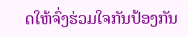ດໃຫ້ຈົ່ງຮ່ວມໃຈກັນປ້ອງກັນ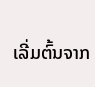ເລີ່ມຕົ້ນຈາກ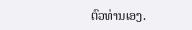ຕົວທ່ານເອງ.